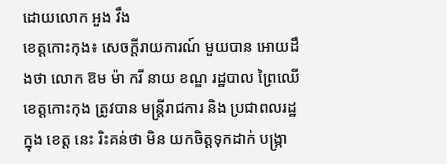ដោយលោក អួង វឹង
ខេត្តកោះកុង៖ សេចក្តីរាយការណ៍ មួយបាន អោយដឹងថា លោក ឱម ម៉ា ករី នាយ ខណ្ឌ រដ្ឋបាល ព្រៃឈើ ខេត្តកោះកុង ត្រូវបាន មន្ត្រីរាជការ និង ប្រជាពលរដ្ឋ ក្នុង ខេត្ត នេះ រិះគន់ថា មិន យកចិត្តទុកដាក់ បង្ក្រា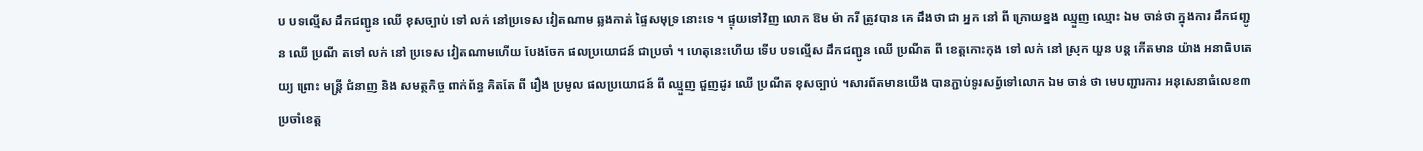ប បទល្មើស ដឹកជញ្ជូន ឈើ ខុសច្បាប់ ទៅ លក់ នៅប្រទេស វៀតណាម ឆ្លងកាត់ ផ្ទៃសមុទ្រ នោះទេ ។ ផ្ទុយទៅវិញ លោក ឱម ម៉ា ករី ត្រូវបាន គេ ដឹងថា ជា អ្នក នៅ ពី ក្រោយខ្នង ឈ្មួញ ឈ្មោះ ឯម ចាន់ថា ក្នុងការ ដឹកជញ្ជូន ឈើ ប្រណី តទៅ លក់ នៅ ប្រទេស វៀតណាមហើយ បែងចែក ផលប្រយោជន៍ ជាប្រចាំ ។ ហេតុនេះហើយ ទើប បទល្មើស ដឹកជញ្ជូន ឈើ ប្រណីត ពី ខេត្តកោះកុង ទៅ លក់ នៅ ស្រុក យួន បន្ត កើតមាន យ៉ាង អនាធិបតេយ្យ ព្រោះ មន្ត្រី ជំនាញ និង សមត្ថកិច្ច ពាក់ព័ន្ធ គិតតែ ពី រឿង ប្រមូល ផលប្រយោជន៍ ពី ឈ្មួញ ជួញដូរ ឈើ ប្រណីត ខុសច្បាប់ ។សារព័តមានយើង បានភ្ជាប់ទូរសព្វ័ទៅលោក ឯម ចាន់ ថា មេបញ្ជារការ អនុសេនាធំលេខ៣ ប្រចាំខេត្ត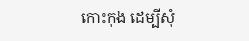កោះកុង ដេម្បីសុំ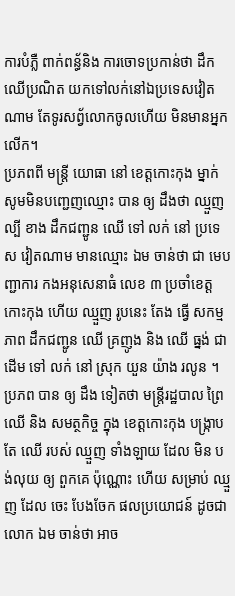ការបំភ្លឺ ពាក់ពន្ធ័និង ការចោទប្រកាន់ថា ដឹកឈើប្រណិត យកទៅលក់នៅឯប្រទេសវៀតណាម តែទូរសព្វ័លោកចូលហេីយ មិនមានអ្នកលើក។
ប្រភពពី មន្ត្រី យោធា នៅ ខេត្តកោះកុង ម្នាក់សូមមិនបញ្ជេញឈ្មោះ បាន ឲ្យ ដឹងថា ឈ្មួញ ល្បី ខាង ដឹកជញ្ជូន ឈើ ទៅ លក់ នៅ ប្រទេស វៀតណាម មានឈ្មោះ ឯម ចាន់ថា ជា មេបញ្ជាការ កងអនុសេនាធំ លេខ ៣ ប្រចាំខេត្ត កោះកុង ហើយ ឈ្មួញ រូបនេះ តែង ធ្វើ សកម្មភាព ដឹកជញ្ជូន ឈើ គ្រញូង និង ឈើ ធ្នង់ ជាដើម ទៅ លក់ នៅ ស្រុក យួន យ៉ាង រលូន ។ ប្រភព បាន ឲ្យ ដឹង ទៀតថា មន្ត្រីរដ្ឋបាល ព្រៃឈើ និង សមត្ថកិច្ច ក្នុង ខេត្តកោះកុង បង្ក្រាប តែ ឈើ របស់ ឈ្មួញ ទាំងឡាយ ដែល មិន បង់លុយ ឲ្យ ពួកគេ ប៉ុណ្ណោះ ហើយ សម្រាប់ ឈ្មួញ ដែល ចេះ បែងចែក ផលប្រយោជន៍ ដូចជា លោក ឯម ចាន់ថា អាច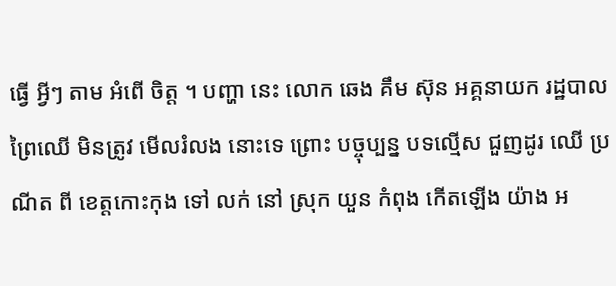ធ្វើ អ្វីៗ តាម អំពើ ចិត្ត ។ បញ្ហា នេះ លោក ឆេង គឹម ស៊ុន អគ្គនាយក រដ្ឋបាល ព្រៃឈើ មិនត្រូវ មើលរំលង នោះទេ ព្រោះ បច្ចុប្បន្ន បទល្មើស ជួញដូរ ឈើ ប្រណីត ពី ខេត្តកោះកុង ទៅ លក់ នៅ ស្រុក យួន កំពុង កើតឡើង យ៉ាង អ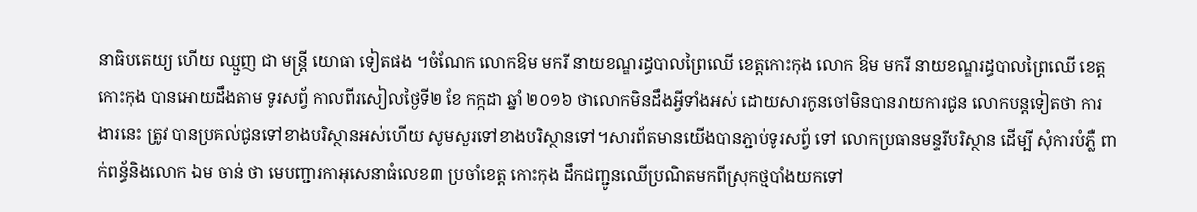នាធិបតេយ្យ ហើយ ឈ្មួញ ជា មន្ត្រី យោធា ទៀតផង ។ចំណែក លោកឱម មករី នាយខណ្ឌរដ្ធបាលព្រៃឈើ ខេត្តកោះកុង លោក ឱម មករី នាយខណ្ឌរដ្ធបាលព្រៃឈើ ខេត្តកោះកុង បានអោយដឹងតាម ទូរសព្វ័ កាលពីរសៀលថ្ងៃទី២ ខែ កក្កដា ឆ្នាំ ២០១៦ ថាលោកមិនដឹងអ្វីទាំងអស់ ដោយសារកូនចៅមិនបានរាយការជូន លោកបន្តទៀតថា ការងារនេះ ត្រូវ បានប្រគល់ជូនទៅខាងបរិស្ថានអស់ហេីយ សូមសួរទៅខាងបរិស្ថានទៅ។សារព័តមានយើងបានភ្ជាប់ទូរសព្វ័ ទៅ លោកប្រធានមន្ទរីបរិស្ថាន ដេីម្បី សុំការបំភ្លឺ ពាក់ពន្ធ័និងលោក ឯម ចាន់ ថា មេបញ្ជារកាអុសេនាធំលេខ៣ ប្រចាំខេត្ត កោះកុង ដឹកជញ្ជូនឈើប្រណិតមកពីស្រុកថ្មបាំងយកទៅ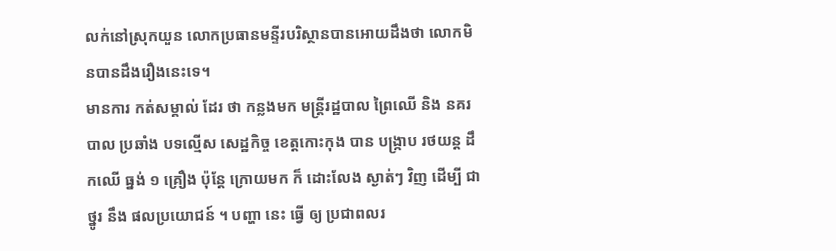លក់នៅស្រុកយួន លោកប្រធានមន្ទីរបរិស្ថានបានអោយដឹងថា លោកមិនបានដឹងរឿងនេះទេ។
មានការ កត់សម្គាល់ ដែរ ថា កន្លងមក មន្ត្រីរដ្ឋបាល ព្រៃឈើ និង នគរបាល ប្រឆាំង បទល្មើស សេដ្ឋកិច្ច ខេត្តកោះកុង បាន បង្ក្រាប រថយន្ត ដឹកឈើ ធ្នង់ ១ គ្រឿង ប៉ុន្តែ ក្រោយមក ក៏ ដោះលែង ស្ងាត់ៗ វិញ ដើម្បី ជា ថ្នូរ នឹង ផលប្រយោជន៍ ។ បញ្ហា នេះ ធ្វើ ឲ្យ ប្រជាពលរ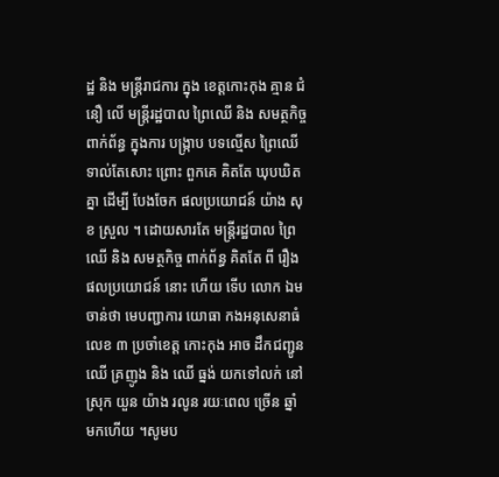ដ្ឋ និង មន្ត្រីរាជការ ក្នុង ខេត្តកោះកុង គ្មាន ជំនឿ លើ មន្ត្រីរដ្ឋបាល ព្រៃឈើ និង សមត្ថកិច្ច ពាក់ព័ន្ធ ក្នុងការ បង្ក្រាប បទល្មើស ព្រៃឈើ ទាល់តែសោះ ព្រោះ ពួកគេ គិតតែ ឃុបឃិត គ្នា ដើម្បី បែងចែក ផលប្រយោជន៍ យ៉ាង សុខ ស្រួល ។ ដោយសារតែ មន្ត្រីរដ្ឋបាល ព្រៃឈើ និង សមត្ថកិច្ច ពាក់ព័ន្ធ គិតតែ ពី រឿង ផលប្រយោជន៍ នោះ ហើយ ទើប លោក ឯម ចាន់ថា មេបញ្ជាការ យោធា កងអនុសេនាធំ លេខ ៣ ប្រចាំខេត្ត កោះកុង អាច ដឹកជញ្ជូន ឈើ គ្រញូង និង ឈើ ធ្នង់ យកទៅលក់ នៅ ស្រុក យួន យ៉ាង រលូន រយៈពេល ច្រើន ឆ្នាំ មកហើយ ។សូមប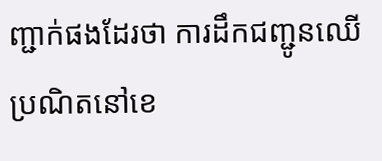ញ្ជាក់ផងដែរថា ការដឹកជញ្ជូនឈើប្រណិតនៅខេ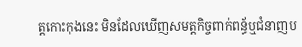ត្តកោះកុងនេះ មិនដែលឃើញសមត្តកិច្ចពាក់ពន្ធ័ឬជំនាញប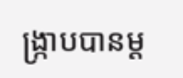ង្ក្រាបបានម្ត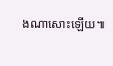ងណាសោះឡើយ៕